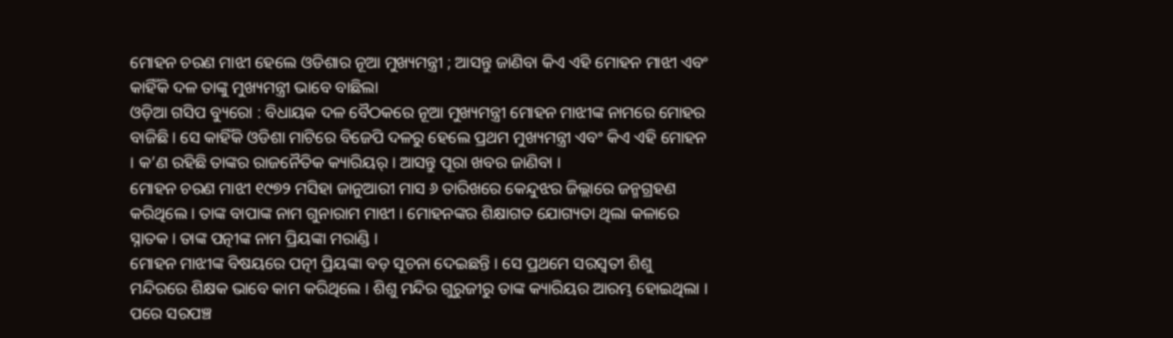ମୋହନ ଚରଣ ମାଝୀ ହେଲେ ଓଡିଶାର ନୂଆ ମୁଖ୍ୟମନ୍ତ୍ରୀ ; ଆସନ୍ତୁ ଜାଣିବା କିଏ ଏହି ମୋହନ ମାଝୀ ଏବଂ କାହିଁକି ଦଳ ତାଙ୍କୁ ମୁଖ୍ୟମନ୍ତ୍ରୀ ଭାବେ ବାଛିଲା
ଓଡ଼ିଆ ଗସିପ ବ୍ୟୁରୋ : ବିଧାୟକ ଦଳ ବୈଠକରେ ନୂଆ ମୁଖ୍ୟମନ୍ତ୍ରୀ ମୋହନ ମାଝୀଙ୍କ ନାମରେ ମୋହର ବାଜିଛି । ସେ କାହିଁକି ଓଡିଶା ମାଟିରେ ବିଜେପି ଦଳରୁ ହେଲେ ପ୍ରଥମ ମୁଖ୍ୟମନ୍ତ୍ରୀ ଏବଂ କିଏ ଏହି ମୋହନ । କ’ଣ ରହିଛି ତାଙ୍କର ରାଜନୈତିକ କ୍ୟାରିୟର୍ । ଆସନ୍ତୁ ପୂରା ଖବର ଜାଣିବା ।
ମୋହନ ଚରଣ ମାଝୀ ୧୯୭୨ ମସିହା ଜାନୁଆରୀ ମାସ ୬ ତାରିଖରେ କେନ୍ଦୁଝର ଜିଲ୍ଲାରେ ଜନ୍ମଗ୍ରହଣ କରିଥିଲେ । ତାଙ୍କ ବାପାଙ୍କ ନାମ ଗୁନାରାମ ମାଝୀ । ମୋହନଙ୍କର ଶିକ୍ଷାଗତ ଯୋଗ୍ୟତା ଥିଲା କଳାରେ ସ୍ନାତକ । ତାଙ୍କ ପତ୍ନୀଙ୍କ ନାମ ପ୍ରିୟଙ୍କା ମରାଣ୍ଡି ।
ମୋହନ ମାଝୀଙ୍କ ବିଷୟରେ ପତ୍ନୀ ପ୍ରିୟଙ୍କା ବଡ଼ ସୂଚନା ଦେଇଛନ୍ତି । ସେ ପ୍ରଥମେ ସରସ୍ୱତୀ ଶିଶୁ ମନ୍ଦିରରେ ଶିକ୍ଷକ ଭାବେ କାମ କରିଥିଲେ । ଶିଶୁ ମନ୍ଦିର ଗୁରୁଜୀରୁ ତାଙ୍କ କ୍ୟାରିୟର ଆରମ୍ଭ ହୋଇଥିଲା । ପରେ ସରପଞ୍ଚ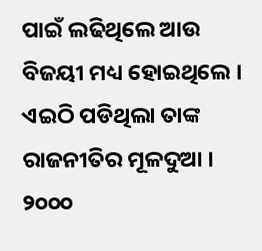ପାଇଁ ଲଢିଥିଲେ ଆଉ ବିଜୟୀ ମଧ୍ୟ ହୋଇଥିଲେ । ଏଇଠି ପଡିଥିଲା ତାଙ୍କ ରାଜନୀତିର ମୂଳଦୁଆ ।
୨୦୦୦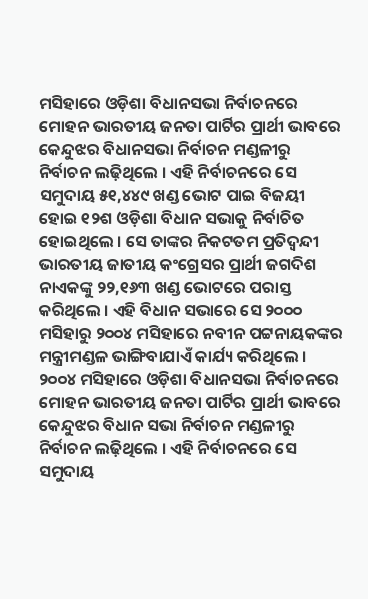ମସିହାରେ ଓଡ଼ିଶା ବିଧାନସଭା ନିର୍ବାଚନରେ ମୋହନ ଭାରତୀୟ ଜନତା ପାର୍ଟିର ପ୍ରାର୍ଥୀ ଭାବରେ କେନ୍ଦୁଝର ବିଧାନସଭା ନିର୍ବାଚନ ମଣ୍ଡଳୀରୁ ନିର୍ବାଚନ ଲଢ଼ିଥିଲେ । ଏହି ନିର୍ବାଚନରେ ସେ ସମୁଦାୟ ୫୧,୪୪୯ ଖଣ୍ଡ ଭୋଟ ପାଇ ବିଜୟୀ ହୋଇ ୧୨ଶ ଓଡ଼ିଶା ବିଧାନ ସଭାକୁ ନିର୍ବାଚିତ ହୋଇଥିଲେ । ସେ ତାଙ୍କର ନିକଟତମ ପ୍ରତିଦ୍ୱନ୍ଦୀ ଭାରତୀୟ ଜାତୀୟ କଂଗ୍ରେସର ପ୍ରାର୍ଥୀ ଜଗଦିଶ ନାଏକଙ୍କୁ ୨୨,୧୬୩ ଖଣ୍ଡ ଭୋଟରେ ପରାସ୍ତ କରିଥିଲେ । ଏହି ବିଧାନ ସଭାରେ ସେ ୨୦୦୦ ମସିହାରୁ ୨୦୦୪ ମସିହାରେ ନବୀନ ପଟ୍ଟନାୟକଙ୍କର ମନ୍ତ୍ରୀମଣ୍ଡଳ ଭାଙ୍ଗିବାଯାଏଁ କାର୍ଯ୍ୟ କରିଥିଲେ ।
୨୦୦୪ ମସିହାରେ ଓଡ଼ିଶା ବିଧାନସଭା ନିର୍ବାଚନରେ ମୋହନ ଭାରତୀୟ ଜନତା ପାର୍ଟିର ପ୍ରାର୍ଥୀ ଭାବରେ କେନ୍ଦୁଝର ବିଧାନ ସଭା ନିର୍ବାଚନ ମଣ୍ଡଳୀରୁ ନିର୍ବାଚନ ଲଢ଼ିଥିଲେ । ଏହି ନିର୍ବାଚନରେ ସେ ସମୁଦାୟ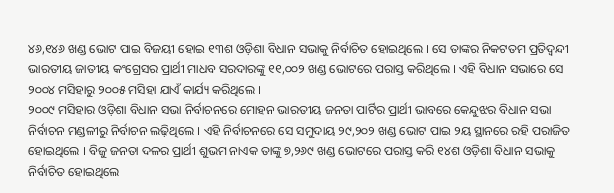୪୬,୧୪୬ ଖଣ୍ଡ ଭୋଟ ପାଇ ବିଜୟୀ ହୋଇ ୧୩ଶ ଓଡ଼ିଶା ବିଧାନ ସଭାକୁ ନିର୍ବାଚିତ ହୋଇଥିଲେ । ସେ ତାଙ୍କର ନିକଟତମ ପ୍ରତିଦ୍ୱନ୍ଦୀ ଭାରତୀୟ ଜାତୀୟ କଂଗ୍ରେସର ପ୍ରାର୍ଥୀ ମାଧବ ସରଦାରଙ୍କୁ ୧୧,୦୦୨ ଖଣ୍ଡ ଭୋଟରେ ପରାସ୍ତ କରିଥିଲେ । ଏହି ବିଧାନ ସଭାରେ ସେ ୨୦୦୪ ମସିହାରୁ ୨୦୦୫ ମସିହା ଯାଏଁ କାର୍ଯ୍ୟ କରିଥିଲେ ।
୨୦୦୯ ମସିହାର ଓଡ଼ିଶା ବିଧାନ ସଭା ନିର୍ବାଚନରେ ମୋହନ ଭାରତୀୟ ଜନତା ପାର୍ଟିର ପ୍ରାର୍ଥୀ ଭାବରେ କେନ୍ଦୁଝର ବିଧାନ ସଭା ନିର୍ବାଚନ ମଣ୍ଡଳୀରୁ ନିର୍ବାଚନ ଲଢ଼ିଥିଲେ । ଏହି ନିର୍ବାଚନରେ ସେ ସମୁଦାୟ ୨୯,୨୦୨ ଖଣ୍ଡ ଭୋଟ ପାଇ ୨ୟ ସ୍ଥାନରେ ରହି ପରାଜିତ ହୋଇଥିଲେ । ବିଜୁ ଜନତା ଦଳର ପ୍ରାର୍ଥୀ ଶୁଭମ ନାଏକ ତାଙ୍କୁ ୭,୨୬୯ ଖଣ୍ଡ ଭୋଟରେ ପରାସ୍ତ କରି ୧୪ଶ ଓଡ଼ିଶା ବିଧାନ ସଭାକୁ ନିର୍ବାଚିତ ହୋଇଥିଲେ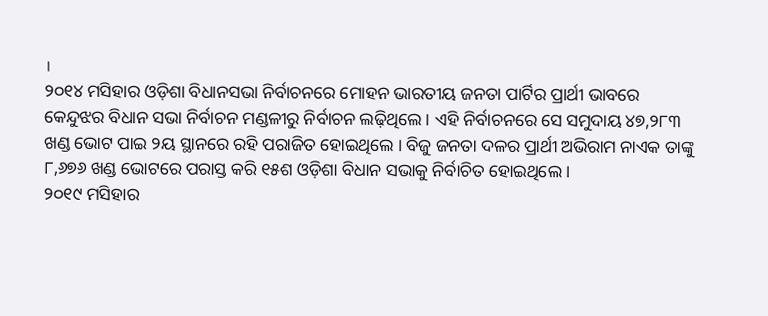।
୨୦୧୪ ମସିହାର ଓଡ଼ିଶା ବିଧାନସଭା ନିର୍ବାଚନରେ ମୋହନ ଭାରତୀୟ ଜନତା ପାର୍ଟିର ପ୍ରାର୍ଥୀ ଭାବରେ କେନ୍ଦୁଝର ବିଧାନ ସଭା ନିର୍ବାଚନ ମଣ୍ଡଳୀରୁ ନିର୍ବାଚନ ଲଢ଼ିଥିଲେ । ଏହି ନିର୍ବାଚନରେ ସେ ସମୁଦାୟ ୪୭,୨୮୩ ଖଣ୍ଡ ଭୋଟ ପାଇ ୨ୟ ସ୍ଥାନରେ ରହି ପରାଜିତ ହୋଇଥିଲେ । ବିଜୁ ଜନତା ଦଳର ପ୍ରାର୍ଥୀ ଅଭିରାମ ନାଏକ ତାଙ୍କୁ ୮,୬୭୬ ଖଣ୍ଡ ଭୋଟରେ ପରାସ୍ତ କରି ୧୫ଶ ଓଡ଼ିଶା ବିଧାନ ସଭାକୁ ନିର୍ବାଚିତ ହୋଇଥିଲେ ।
୨୦୧୯ ମସିହାର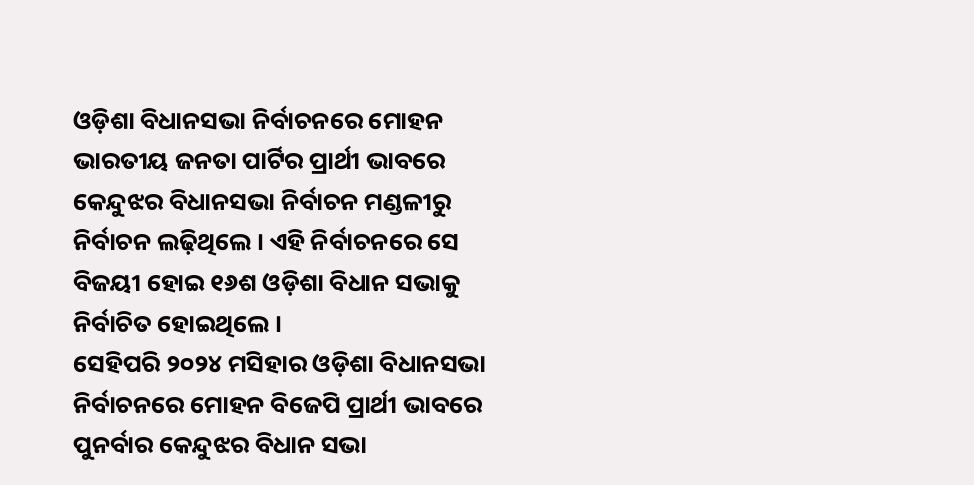ଓଡ଼ିଶା ବିଧାନସଭା ନିର୍ବାଚନରେ ମୋହନ ଭାରତୀୟ ଜନତା ପାର୍ଟିର ପ୍ରାର୍ଥୀ ଭାବରେ କେନ୍ଦୁଝର ବିଧାନସଭା ନିର୍ବାଚନ ମଣ୍ଡଳୀରୁ ନିର୍ବାଚନ ଲଢ଼ିଥିଲେ । ଏହି ନିର୍ବାଚନରେ ସେ ବିଜୟୀ ହୋଇ ୧୬ଶ ଓଡ଼ିଶା ବିଧାନ ସଭାକୁ ନିର୍ବାଚିତ ହୋଇଥିଲେ ।
ସେହିପରି ୨୦୨୪ ମସିହାର ଓଡ଼ିଶା ବିଧାନସଭା ନିର୍ବାଚନରେ ମୋହନ ବିଜେପି ପ୍ରାର୍ଥୀ ଭାବରେ ପୁନର୍ବାର କେନ୍ଦୁଝର ବିଧାନ ସଭା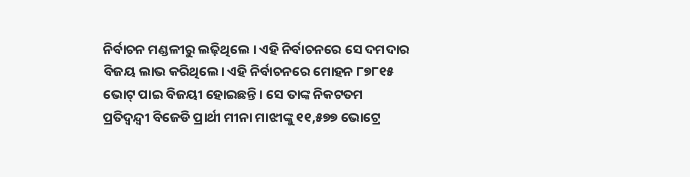ନିର୍ବାଚନ ମଣ୍ଡଳୀରୁ ଲଢ଼ିଥିଲେ । ଏହି ନିର୍ବାଚନରେ ସେ ଦମଦାର ବିଜୟ ଲାଭ କରିଥିଲେ। ଏହି ନିର୍ବାଚନରେ ମୋହନ ୮୭୮୧୫ ଭୋଟ୍ ପାଇ ବିଜୟୀ ହୋଇଛନ୍ତି । ସେ ତାଙ୍କ ନିକଟତମ ପ୍ରତିଦ୍ୱନ୍ଦ୍ୱୀ ବିଜେଡି ପ୍ରାର୍ଥୀ ମୀନା ମାଝୀଙ୍କୁ ୧୧,୫୭୭ ଭୋଟ୍ରେ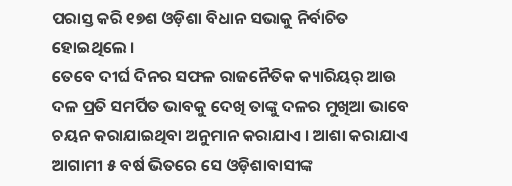ପରାସ୍ତ କରି ୧୭ଶ ଓଡ଼ିଶା ବିଧାନ ସଭାକୁ ନିର୍ବାଚିତ ହୋଇଥିଲେ ।
ତେବେ ଦୀର୍ଘ ଦିନର ସଫଳ ରାଜନୈତିକ କ୍ୟାରିୟର୍ ଆଉ ଦଳ ପ୍ରତି ସମର୍ପିତ ଭାବକୁ ଦେଖି ତାଙ୍କୁ ଦଳର ମୁଖିଆ ଭାବେ ଚୟନ କରାଯାଇଥିବା ଅନୁମାନ କରାଯାଏ । ଆଶା କରାଯାଏ ଆଗାମୀ ୫ ବର୍ଷ ଭିତରେ ସେ ଓଡ଼ିଶାବାସୀଙ୍କ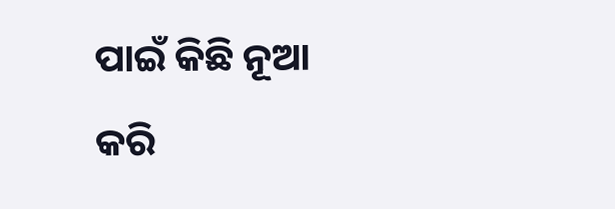ପାଇଁ କିଛି ନୂଆ କରି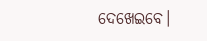ଦେଖେଇବେ।